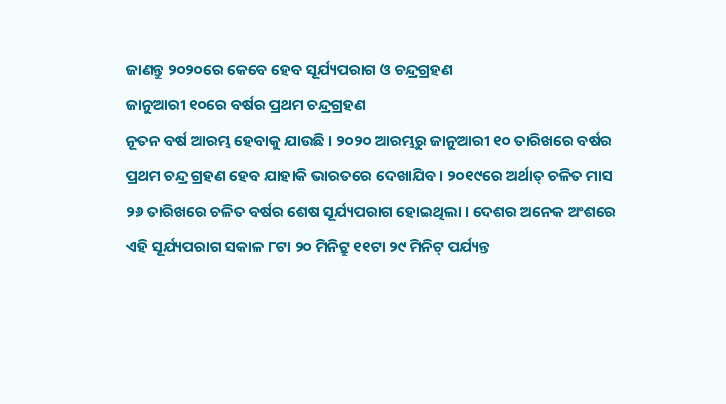ଜାଣନ୍ତୁ ୨୦୨୦ରେ କେବେ ହେବ ସୂର୍ଯ୍ୟପରାଗ ଓ ଚନ୍ଦ୍ରଗ୍ରହଣ
ଜାନୁଆରୀ ୧୦ରେ ବର୍ଷର ପ୍ରଥମ ଚନ୍ଦ୍ରଗ୍ରହଣ
ନୂତନ ବର୍ଷ ଆରମ୍ଭ ହେବାକୁ ଯାଉଛି । ୨୦୨୦ ଆରମ୍ଭରୁ ଜାନୁଆରୀ ୧୦ ତାରିଖରେ ବର୍ଷର ପ୍ରଥମ ଚନ୍ଦ୍ର ଗ୍ରହଣ ହେବ ଯାହାକି ଭାରତରେ ଦେଖାଯିବ । ୨୦୧୯ରେ ଅର୍ଥାତ୍ ଚଳିତ ମାସ ୨୬ ତାରିଖରେ ଚଳିତ ବର୍ଷର ଶେଷ ସୂର୍ଯ୍ୟପରାଗ ହୋଇଥିଲା । ଦେଶର ଅନେକ ଅଂଶରେ ଏହି ସୂର୍ଯ୍ୟପରାଗ ସକାଳ ୮ଟା ୨୦ ମିନିଟ୍ରୁ ୧୧ଟା ୨୯ ମିନିଟ୍ ପର୍ଯ୍ୟନ୍ତ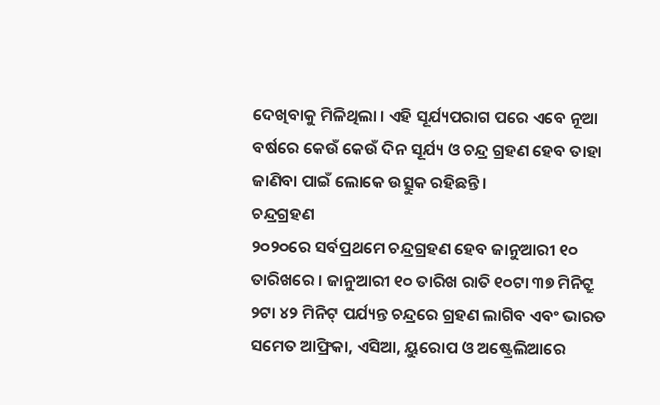ଦେଖିବାକୁ ମିଳିଥିଲା । ଏହି ସୂର୍ଯ୍ୟପରାଗ ପରେ ଏବେ ନୂଆ ବର୍ଷରେ କେଉଁ କେଉଁ ଦିନ ସୂର୍ଯ୍ୟ ଓ ଚନ୍ଦ୍ର ଗ୍ରହଣ ହେବ ତାହା ଜାଣିବା ପାଇଁ ଲୋକେ ଉତ୍ସୁକ ରହିଛନ୍ତି ।
ଚନ୍ଦ୍ରଗ୍ରହଣ
୨୦୨୦ରେ ସର୍ବପ୍ରଥମେ ଚନ୍ଦ୍ରଗ୍ରହଣ ହେବ ଜାନୁଆରୀ ୧୦ ତାରିଖରେ । ଜାନୁଆରୀ ୧୦ ତାରିଖ ରାତି ୧୦ଟା ୩୭ ମିନିଟ୍ରୁ ୨ଟା ୪୨ ମିନିଟ୍ ପର୍ଯ୍ୟନ୍ତ ଚନ୍ଦ୍ରରେ ଗ୍ରହଣ ଲାଗିବ ଏବଂ ଭାରତ ସମେତ ଆଫ୍ରିକା, ଏସିଆ, ୟୁରୋପ ଓ ଅଷ୍ଟ୍ରେଲିଆରେ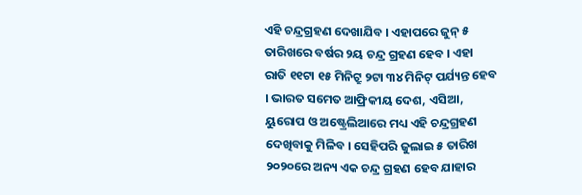ଏହି ଚନ୍ଦ୍ରଗ୍ରହଣ ଦେଖାଯିବ । ଏହାପରେ ଜୁନ୍ ୫ ତାରିଖରେ ବର୍ଷର ୨ୟ ଚନ୍ଦ୍ର ଗ୍ରହଣ ହେବ । ଏହା ରାତି ୧୧ଟା ୧୫ ମିନିଟ୍ରୁ ୨ଟା ୩୪ ମିନିଟ୍ ପର୍ଯ୍ୟନ୍ତ ହେବ । ଭାରତ ସମେତ ଆଫ୍ରିକୀୟ ଦେଶ, ଏସିଆ, ୟୁରୋପ ଓ ଅଷ୍ଟ୍ରେଲିଆରେ ମଧ୍ୟ ଏହି ଚନ୍ଦ୍ରଗ୍ରହଣ ଦେଖିବାକୁ ମିଳିବ । ସେହିପରି ଜୁଲାଇ ୫ ତାରିଖ ୨୦୨୦ରେ ଅନ୍ୟ ଏକ ଚନ୍ଦ୍ର ଗ୍ରହଣ ହେବ ଯାହାର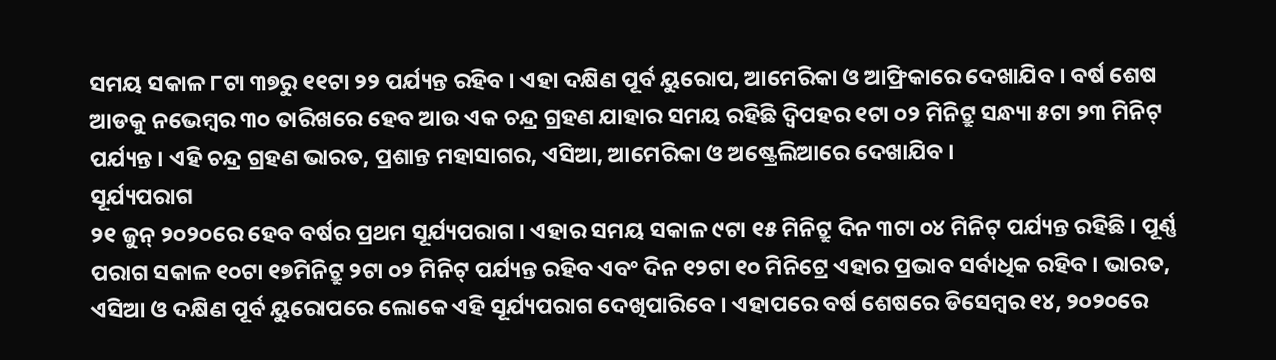ସମୟ ସକାଳ ୮ଟା ୩୭ରୁ ୧୧ଟା ୨୨ ପର୍ଯ୍ୟନ୍ତ ରହିବ । ଏହା ଦକ୍ଷିଣ ପୂର୍ବ ୟୁରୋପ, ଆମେରିକା ଓ ଆଫ୍ରିକାରେ ଦେଖାଯିବ । ବର୍ଷ ଶେଷ ଆଡକୁ ନଭେମ୍ବର ୩୦ ତାରିଖରେ ହେବ ଆଉ ଏକ ଚନ୍ଦ୍ର ଗ୍ରହଣ ଯାହାର ସମୟ ରହିଛି ଦ୍ୱିପହର ୧ଟା ୦୨ ମିନିଟ୍ରୁ ସନ୍ଧ୍ୟା ୫ଟା ୨୩ ମିନିଟ୍ ପର୍ଯ୍ୟନ୍ତ । ଏହି ଚନ୍ଦ୍ର ଗ୍ରହଣ ଭାରତ, ପ୍ରଶାନ୍ତ ମହାସାଗର, ଏସିଆ, ଆମେରିକା ଓ ଅଷ୍ଟ୍ରେଲିଆରେ ଦେଖାଯିବ ।
ସୂର୍ଯ୍ୟପରାଗ
୨୧ ଜୁନ୍ ୨୦୨୦ରେ ହେବ ବର୍ଷର ପ୍ରଥମ ସୂର୍ଯ୍ୟପରାଗ । ଏହାର ସମୟ ସକାଳ ୯ଟା ୧୫ ମିନିଟ୍ରୁ ଦିନ ୩ଟା ୦୪ ମିନିଟ୍ ପର୍ଯ୍ୟନ୍ତ ରହିଛି । ପୂର୍ଣ୍ଣ ପରାଗ ସକାଳ ୧୦ଟା ୧୭ମିନିଟ୍ରୁ ୨ଟା ୦୨ ମିନିଟ୍ ପର୍ଯ୍ୟନ୍ତ ରହିବ ଏବଂ ଦିନ ୧୨ଟା ୧୦ ମିନିଟ୍ରେ ଏହାର ପ୍ରଭାବ ସର୍ବାଧିକ ରହିବ । ଭାରତ, ଏସିଆ ଓ ଦକ୍ଷିଣ ପୂର୍ବ ୟୁରୋପରେ ଲୋକେ ଏହି ସୂର୍ଯ୍ୟପରାଗ ଦେଖିପାରିବେ । ଏହାପରେ ବର୍ଷ ଶେଷରେ ଡିସେମ୍ବର ୧୪, ୨୦୨୦ରେ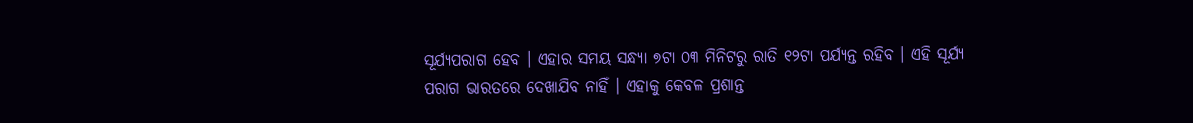ସୂର୍ଯ୍ୟପରାଗ ହେବ । ଏହାର ସମୟ ସନ୍ଧ୍ୟା ୭ଟା ୦୩ ମିନିଟରୁ ରାତି ୧୨ଟା ପର୍ଯ୍ୟନ୍ତ ରହିବ । ଏହି ସୂର୍ଯ୍ୟ ପରାଗ ଭାରତରେ ଦେଖାଯିବ ନାହିଁ । ଏହାକୁ କେବଳ ପ୍ରଶାନ୍ତ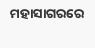ମହାସାଗରରେ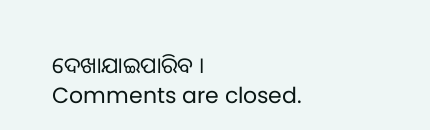ଦେଖାଯାଇପାରିବ ।
Comments are closed.